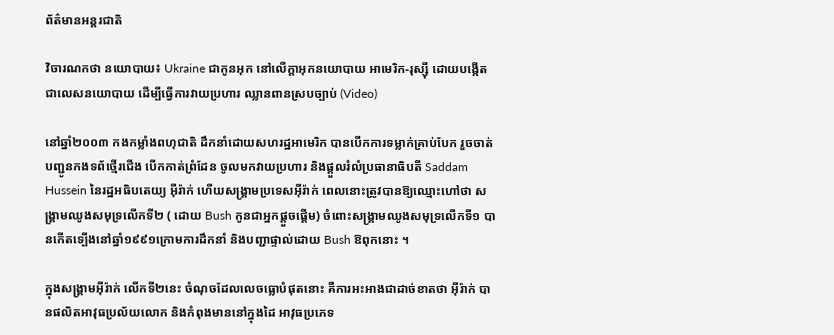ព័ត៌មានអន្តរជាតិ

វិចារណកថា នយោបាយ៖ Ukraine ជាកូនអុក នៅលើក្តាអុកនយោបាយ អាមេរិក-រុស្ស៊ី ដោយបង្កើតជាលេសនយោបាយ ដើម្បីធ្វើការវាយប្រហារ ឈ្លានពានស្របច្បាប់ (Video)

នៅឆ្នាំ២០០៣ កងកម្លាំងពហុជាតិ ដឹកនាំដោយសហរដ្ឋអាមេរិក បានបើកការទម្លាក់គ្រាប់បែក រួចចាត់បញ្ជូនកងទព័ថ្មើរជើង បើកកាត់ព្រំដែន ចូលមកវាយប្រហារ និងផ្តួលរំលំប្រធានាធិបតី Saddam Hussein នៃរដ្ឋអធិបតេយ្យ អ៊ីរ៉ាក់ ហើយសង្គ្រាមប្រទេសអ៊ីរ៉ាក់ ពេលនោះត្រូវបានឱ្យឈ្មោះហៅថា សង្គ្រាមឈូងសមុទ្រលើកទី២ ( ដោយ Bush កូនជាអ្នកផ្តួចផ្តើម) ចំពោះសង្គ្រាមឈូងសមុទ្រលើកទី១ បានកើតទ្បើងនៅឆ្នាំ១៩៩១ក្រោមការដឹកនាំ និងបញ្ជាផ្ទាល់ដោយ Bush ឱពុកនោះ ។

ក្នុងសង្គ្រាមអ៊ីរ៉ាក់ លើកទី២នេះ ចំណុចដែលលេចធ្លោបំផុតនោះ គឺការអះអាងជាដាច់ខាតថា អ៊ីរ៉ាក់ បានផលិតអាវុធប្រល័យលោក និងកំពុងមាននៅក្នុងដៃ អាវុធប្រភេទ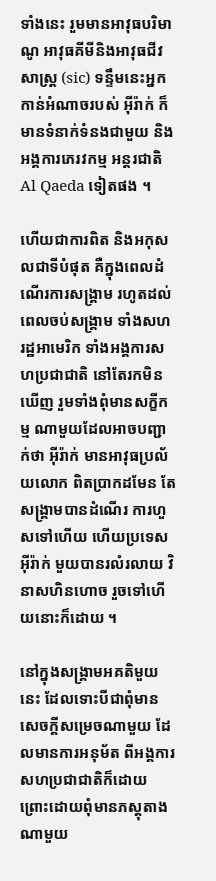ទាំងនេះ រួមមានអាវុធបរិមាណូ អាវុធគីមីនិងអាវុធជីវសាស្ត្រ (sic) ទន្ទឹមនេះអ្នកកាន់អំណាចរបស់ អ៊ីរ៉ាក់ ក៏មានទំនាក់ទំនងជាមួយ និងអង្គការភេរវកម្ម អន្តរជាតិ Al Qaeda ទៀតផង ។

ហើយជាការពិត និងអកុសលជាទីបំផុត គឺក្នុងពេលដំណើរការសង្គ្រាម រហូតដល់ពេលចប់សង្គ្រាម ទាំងសហរដ្ឋអាមេរិក ទាំងអង្គការសហប្រជាជាតិ នៅតែរកមិនឃើញ រួមទាំងពុំមានសក្ខីកម្ម ណាមួយដែលអាចបញ្ជាក់ថា អ៊ីរ៉ាក់ មានអាវុធប្រល័យលោក ពិតប្រាកដមែន តែសង្គ្រាមបានដំណើរ ការហួសទៅហើយ ហើយប្រទេស អ៊ីរ៉ាក់ មួយបានរលំរលាយ វិនាសហិនហោច រួចទៅហើយនោះក៏ដោយ ។

នៅក្នុងសង្គ្រាមអគតិមួយនេះ ដែលទោះបីជាពុំមាន សេចក្តីសម្រេចណាមួយ ដែលមានការអនុម័ត ពីអង្គការសហប្រជាជាតិក៏ដោយ ព្រោះដោយពុំមានភស្តុតាង ណាមួយ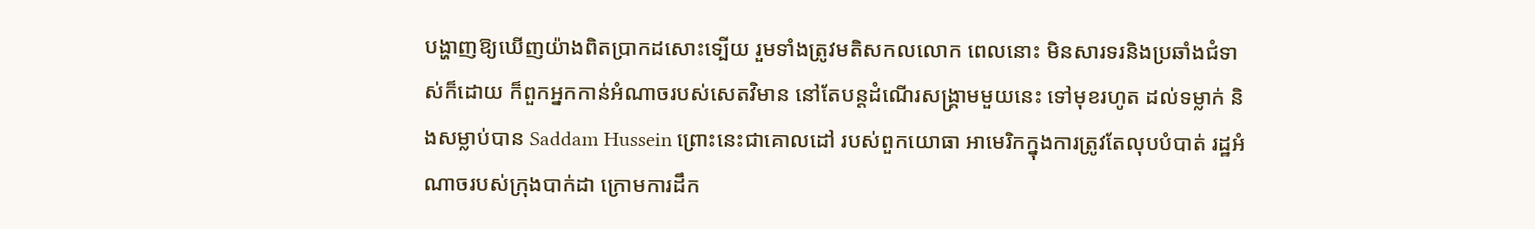បង្ហាញឱ្យឃើញយ៉ាងពិតប្រាកដសោះទ្បើយ រួមទាំងត្រូវមតិសកលលោក ពេលនោះ មិនសារទរនិងប្រឆាំងជំទាស់ក៏ដោយ ក៏ពួកអ្នកកាន់អំណាចរបស់សេតវិមាន នៅតែបន្តដំណើរសង្គ្រាមមួយនេះ ទៅមុខរហូត ដល់ទម្លាក់ និងសម្លាប់បាន Saddam Hussein ព្រោះនេះជាគោលដៅ របស់ពួកយោធា អាមេរិកក្នុងការត្រូវតែលុបបំបាត់ រដ្ឋអំណាចរបស់ក្រុងបាក់ដា ក្រោមការដឹក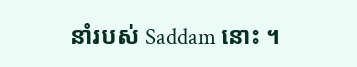នាំរបស់ Saddam នោះ ។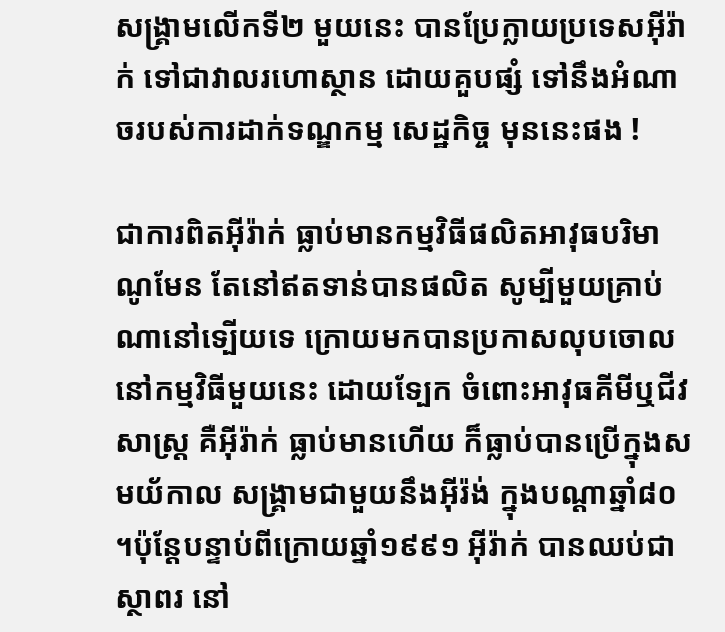សង្គ្រាមលើកទី២ មួយនេះ បានប្រែក្លាយប្រទេសអ៊ីរ៉ាក់ ទៅជាវាលរហោស្ថាន ដោយគួបផ្សំ ទៅនឹងអំណាចរបស់ការដាក់ទណ្ឌកម្ម សេដ្ឋកិច្ច មុននេះផង !

ជាការពិតអ៊ីរ៉ាក់ ធ្លាប់មានកម្មវិធីផលិតអាវុធបរិមាណូមែន តែនៅឥតទាន់បានផលិត សូម្បីមួយគ្រាប់ណានៅទ្បើយទេ ក្រោយមកបានប្រកាសលុបចោល នៅកម្មវិធីមួយនេះ ដោយទ្បែក ចំពោះអាវុធគីមីឬជីវសាស្ត្រ គឺអ៊ីរ៉ាក់ ធ្លាប់មានហើយ ក៏ធ្លាប់បានប្រើក្នុងសមយ័កាល សង្គ្រាមជាមួយនឹងអ៊ីរ៉ង់ ក្នុងបណ្តាឆ្នាំ៨០ ។ប៉ុន្តែបន្ទាប់ពីក្រោយឆ្នាំ១៩៩១ អ៊ីរ៉ាក់ បានឈប់ជាស្ថាពរ នៅ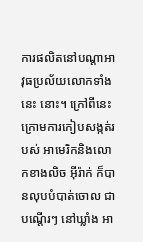ការផលិតនៅបណ្តាអាវុធប្រល័យលោកទាំងនេះ នោះ។ ក្រៅពីនេះ ក្រោមការកៀបសង្កត់របស់ អាមេរិកនិងលោកខាងលិច អ៊ីរ៉ាក់ ក៏បានលុបបំបាត់ចោល ជាបណ្តើរៗ នៅឃ្លាំង អា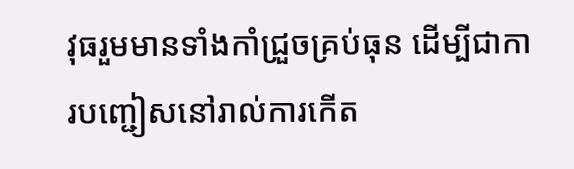វុធរួមមានទាំងកាំជ្រួចគ្រប់ធុន ដើម្បីជាការបញ្ជៀសនៅរាល់ការកើត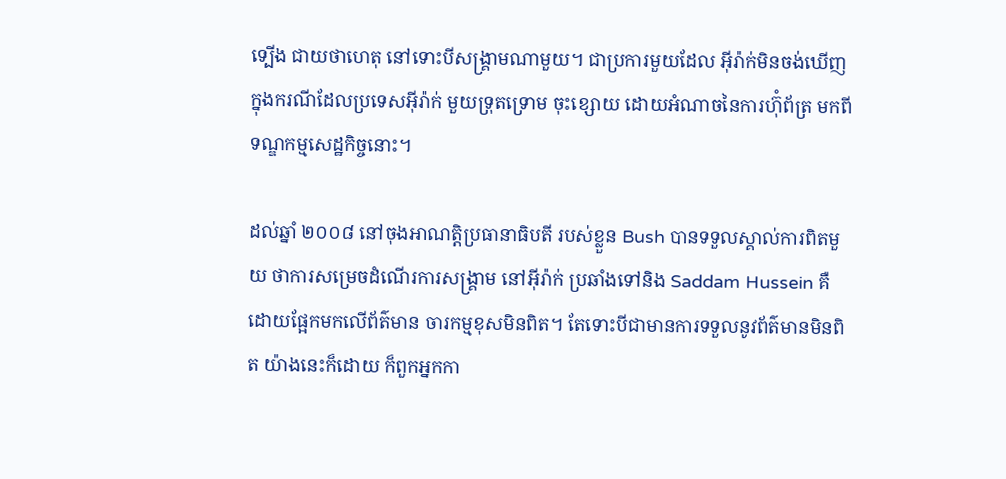ទ្បើង ជាយថាហេតុ នៅទោះបីសង្គ្រាមណាមួយ។ ជាប្រការមួយដែល អ៊ីរ៉ាក់មិនចង់ឃើញ ក្នុងករណីដែលប្រទេសអ៊ីរ៉ាក់ មួយទ្រុតទ្រោម ចុះខ្សោយ ដោយអំណាចនៃការហ៊ុំព័ត្រ មកពីទណ្ឌកម្មសេដ្ឋកិច្ចនោះ។

ដល់ឆ្នាំ ២០០៨ នៅចុងអាណត្តិប្រធានាធិបតី របស់ខ្លួន Bush បានទទួលស្គាល់ការពិតមួយ ថាការសម្រេចដំណើរការសង្គ្រាម នៅអ៊ីរ៉ាក់ ប្រឆាំងទៅនិង Saddam Hussein គឺដោយផ្អែកមកលើព័ត៌មាន ចារកម្មខុសមិនពិត។ តែទោះបីជាមានការទទួលនូវព័ត៌មានមិនពិត យ៉ាងនេះក៏ដោយ ក៏ពួកអ្នកកា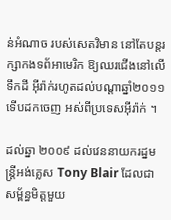ន់អំណាច របស់សេតវិមាន នៅតែបន្តរក្សាកងទព័អាមេរិក ឱ្យឈរជើងនៅលើ ទឹកដី អ៊ីរ៉ាក់រហូតដល់បណ្តាឆ្នាំ២០១១ ទើបដកចេញ អស់ពីប្រទេសអ៊ីរ៉ាក់ ។

ដល់ឆ្នា ២០០៩ ដល់វេននាយករដ្នមន្ត្រីអង់គ្លេស Tony Blair ដែលជាសម្ព័ន្ធមិត្តមួយ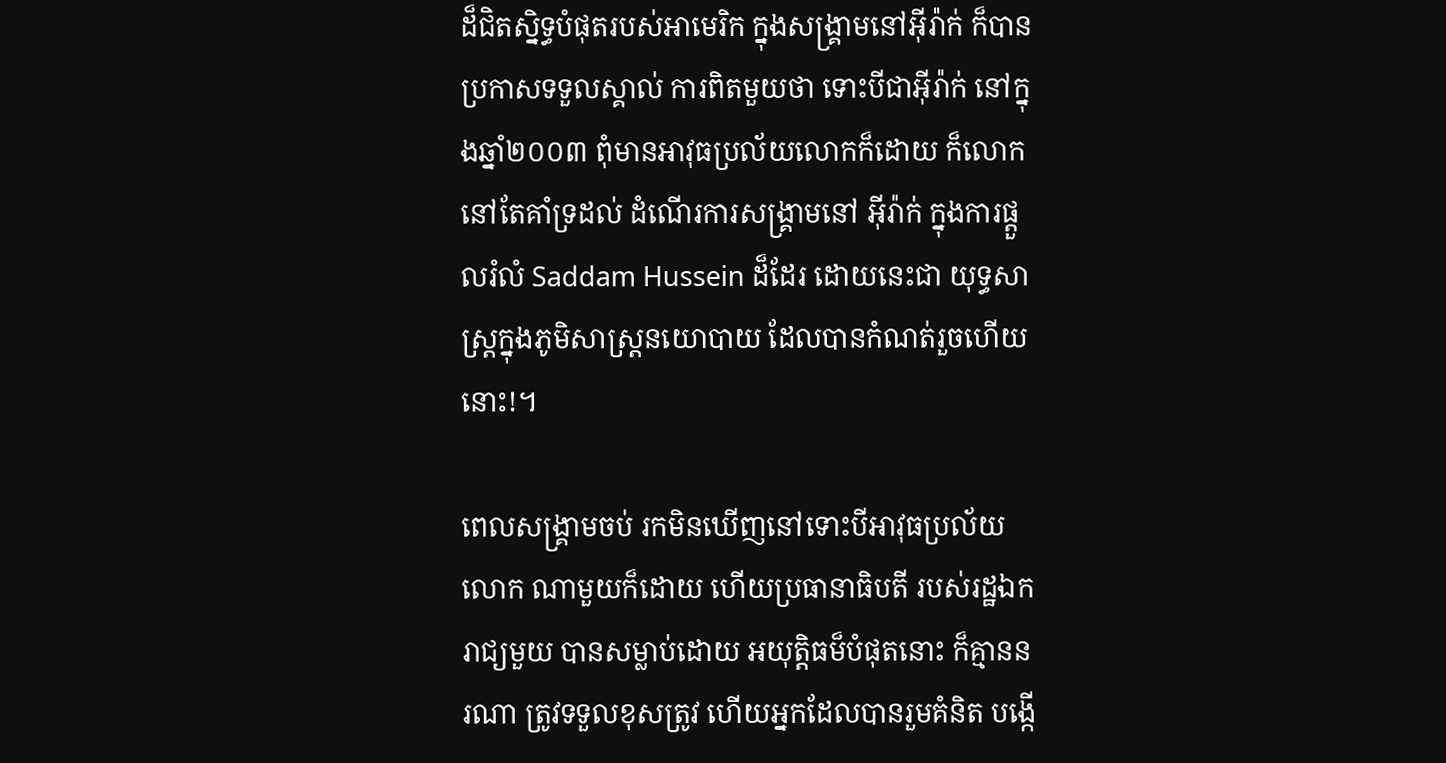ដ៏ជិតស្និទ្ធបំផុតរបស់អាមេរិក ក្នុងសង្គ្រាមនៅអ៊ីរ៉ាក់ ក៏បានប្រកាសទទួលស្គាល់ ការពិតមួយថា ទោះបីជាអ៊ីរ៉ាក់ នៅក្នុងឆ្នាំ២០០៣ ពុំមានអាវុធប្រល័យលោកក៏ដោយ ក៏លោកនៅតែគាំទ្រដល់ ដំណើរការសង្គ្រាមនៅ អ៊ីរ៉ាក់ ក្នុងការផ្តួលរំលំ Saddam Hussein ដ៏ដែរ ដោយនេះជា យុទ្ធសាស្ត្រក្នុងភូមិសាស្ត្រនយោបាយ ដែលបានកំណត់រួចហើយនោះ!។

ពេលសង្គ្រាមចប់ រកមិនឃើញនៅទោះបីអាវុធប្រល័យលោក ណាមួយក៏ដោយ ហើយប្រធានាធិបតី របស់រដ្ឋឯករាជ្យមួយ បានសម្លាប់ដោយ អយុត្តិធម៏បំផុតនោះ ក៏គ្មាននរណា ត្រូវទទួលខុសត្រូវ ហើយអ្នកដែលបានរួមគំនិត បង្កើ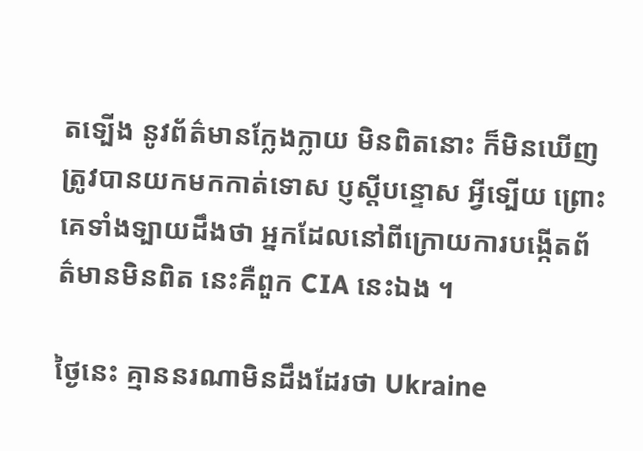តទ្បើង នូវព័ត៌មានក្លែងក្លាយ មិនពិតនោះ ក៏មិនឃើញត្រូវបានយកមកកាត់ទោស ប្ញស្តីបន្ទោស អ្វីទ្បើយ ព្រោះគេទាំងទ្បាយដឹងថា អ្នកដែលនៅពីក្រោយការបង្កើតព័ត៌មានមិនពិត នេះគឺពួក CIA នេះឯង ។

ថ្ងៃនេះ គ្មាននរណាមិនដឹងដែរថា Ukraine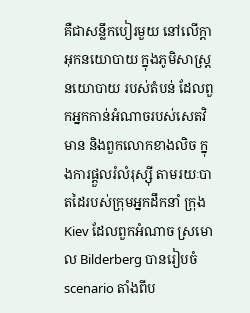គឺជាសន្លឹកបៀរមួយ នៅលើក្តាអុកនយោបាយ ក្នុងភូមិសាស្ត្រនយោបាយ របស់តំបន់ ដែលពួកអ្នកកាន់អំណាចរបស់សេតវិមាន និងពួកលោកខាងលិច ក្នុងការផ្តួលរំលំរុស្ស៊ី តាមរយៈបាតដៃរបស់ក្រុមអ្នកដឹកនាំ ក្រុងKiev ដែលពួកអំណាច ស្រមោល Bilderberg បានរៀបចំ scenario តាំងពីប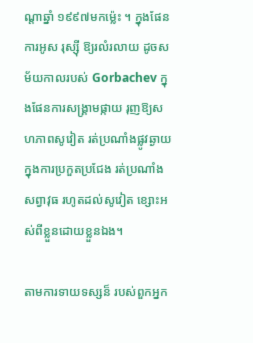ណ្តាឆ្នាំ ១៩៩៧មកម្ល៉េះ ។ ក្នុងផែនការអូស រុស្ស៊ី ឱ្យរលំរលាយ ដូចសម័យកាលរបស់ Gorbachev ក្នុងផែនការសង្គ្រាមផ្កាយ រុញឱ្យសហភាពសូវៀត រត់ប្រណាំងផ្លូវឆ្ងាយ ក្នុងការប្រកួតប្រជែង រត់ប្រណាំងសព្វាវុធ រហូតដល់សូវៀត ខ្សោះអស់ពីខ្លួនដោយខ្លួនឯង។

តាមការទាយទស្សន៏ របស់ពួកអ្នក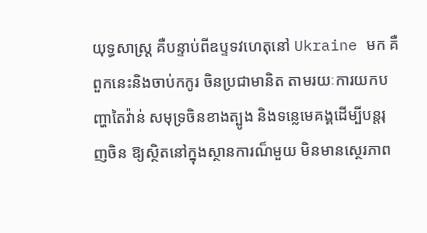យុទ្ធសាស្ត្រ គឺបន្ទាប់ពីឧប្ទទវហេតុនៅ Ukraine មក គឺពួកនេះនិងចាប់កកូរ ចិនប្រជាមានិត តាមរយៈការយកបញ្ហាតៃវ៉ាន់ សមុទ្រចិនខាងត្បូង និងទន្លេមេគង្គដើម្បីបន្តរុញចិន ឱ្យស្ថិតនៅក្នុងស្ថានការណ៏មួយ មិនមានស្ថេរភាព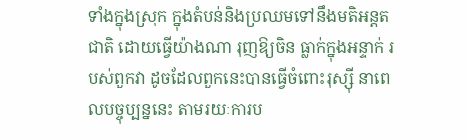ទាំងក្នុងស្រុក ក្នុងតំបន់និងប្រឈមទៅនឹងមតិអន្តតជាតិ ដោយធ្វើយ៉ាងណា រុញឱ្យចិន ធ្លាក់ក្នុងអន្ទាក់ របស់ពួកវា ដូចដែលពួកនេះបានធ្វើចំពោះរុស្ស៊ី នាពេលបច្ចុប្បន្ននេះ តាមរយៈការប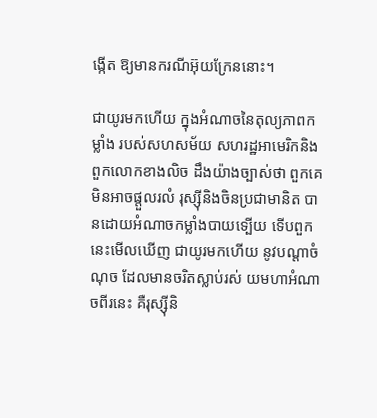ង្កើត ឱ្យមានករណីអ៊ុយក្រែននោះ។

ជាយូរមកហើយ ក្នុងអំណាចនៃតុល្យភាពកម្លាំង របស់សហសម័យ សហរដ្ឋអាមេរិកនិងពួកលោកខាងលិច ដឹងយ៉ាងច្បាស់ថា ពួកគេមិនអាចផ្តួលរលំ រុស្ស៊ីនិងចិនប្រជាមានិត បានដោយអំណាចកម្លាំងបាយទ្បើយ ទើបពួកនេះមើលឃើញ ជាយូរមកហើយ នូវបណ្តាចំណុច ដែលមានចរិតស្លាប់រស់ យមហាអំណាចពីរនេះ គឺរុស្ស៊ីនិ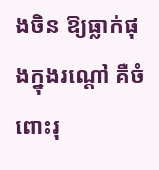ងចិន ឱ្យធ្លាក់ផុងក្នុងរណ្តៅ គឺចំពោះរុ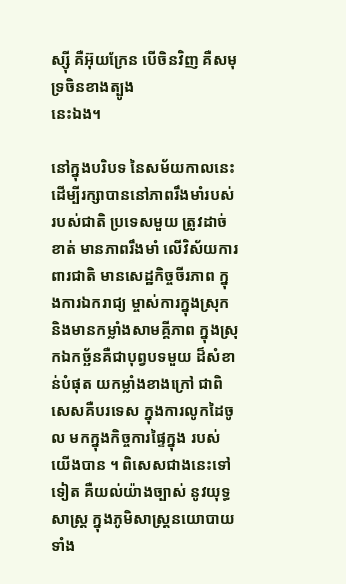ស្ស៊ី គឺអ៊ុយក្រែន បើចិនវិញ គឺសមុទ្រចិនខាងត្បូង
នេះឯង។

នៅក្នុងបរិបទ នៃសម័យកាលនេះ ដើម្បីរក្សាបាននៅភាពរឹងមាំរបស់របស់ជាតិ ប្រទេសមួយ ត្រូវដាច់ខាត់ មានភាពរឹងមាំ លើវិស័យការពារជាតិ មានសេដ្ឋកិច្ចចីរភាព ក្នុងការឯករាជ្យ ម្ចាស់ការក្នុងស្រុក និងមានកម្លាំងសាមគ្គីភាព ក្នុងស្រុកឯកច្ឆ័នគឺជាបុព្វបទមួយ ដ៏សំខាន់បំផុត យកម្លាំងខាងក្រៅ ជាពិសេសគឺបរទេស ក្នុងការលូកដៃចូល មកក្នុងកិច្ចការផ្ទៃក្នុង របស់យើងបាន ។ ពិសេសជាងនេះទៅទៀត គឺយល់យ៉ាងច្បាស់ នូវយុទ្ធសាស្ត្រ ក្នុងភូមិសាស្ត្រនយោបាយ ទាំង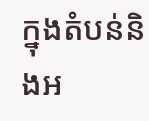ក្នុងតំបន់និងអ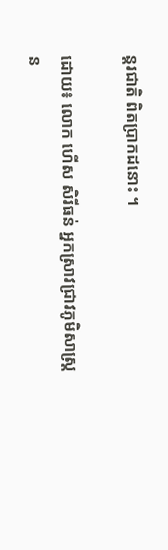ន្តរជាតិ ពិតប្រាកដនោះ ។

ដោយ៖ លោក ហើស សិរីធន់ អ្នកស្រាវជ្រាវភូមិសាស្រ្តន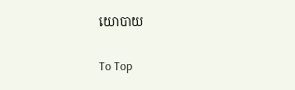យោបាយ

To Top